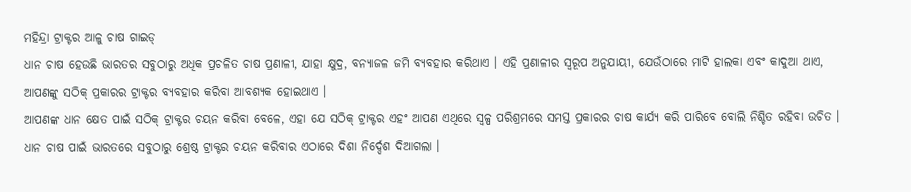ମହିନ୍ଦ୍ରା ଟ୍ରାକ୍ଟର ଆଳୁ ଚାଷ ଗାଇଡ୍
ଧାନ ଚାଷ ହେଉଛି ଭାରତର ସବୁଠାରୁ ଅଧିକ ପ୍ରଚଳିତ ଚାଷ ପ୍ରଣାଳୀ, ଯାହା କ୍ଷୁଦ୍ର, ବନ୍ୟାଜଳ ଜମି ବ୍ୟବହାର କରିଥାଏ । ଏହି ପ୍ରଣାଳୀର ସ୍ବରୂପ ଅନୁଯାୟୀ, ଯେଉଁଠାରେ ମାଟି ହାଲକା ଏବଂ କାଦୁଆ ଥାଏ, ଆପଣଙ୍କୁ ସଠିକ୍ ପ୍ରକାରର ଟ୍ରାକ୍ଟର ବ୍ୟବହାର କରିବା ଆବଶ୍ୟକ ହୋଇଥାଏ ।
ଆପଣଙ୍କ ଧାନ କ୍ଷେତ ପାଇଁ ସଠିକ୍ ଟ୍ରାକ୍ଟର ଚୟନ କରିବା ବେଳେ, ଏହା ଯେ ସଠିକ୍ ଟ୍ରାକ୍ଟର ଏହଂ ଆପଣ ଏଥିରେ ସ୍ବଳ୍ପ ପରିଶ୍ରମରେ ସମସ୍ତ ପ୍ରକାରର ଚାଷ କାର୍ଯ୍ୟ କରି ପାରିବେ ବୋଲି ନିଶ୍ଚିତ ରହିବା ଉଚିତ । ଧାନ ଚାଷ ପାଇଁ ଭାରତରେ ସବୁଠାରୁ ଶ୍ରେଷ୍ଠ ଟ୍ରାକ୍ଟର ଚୟନ କରିବାର ଏଠାରେ ଦିଶା ନିର୍ଦ୍ଦେଶ ଦିଆଗଲା ।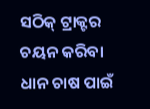ସଠିକ୍ ଟ୍ରାକ୍ଟର ଚୟନ କରିବା
ଧାନ ଚାଷ ପାଇଁ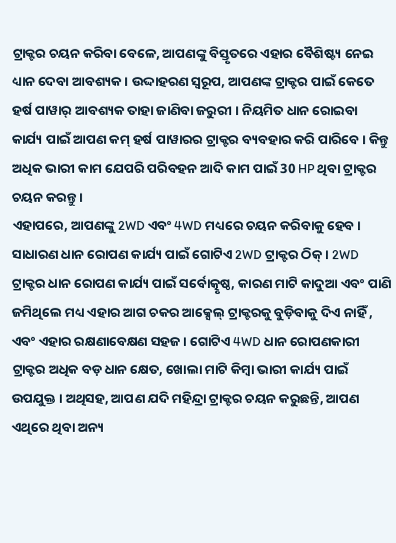ଟ୍ରାକ୍ଟର ଚୟନ କରିବା ବେଳେ, ଆପଣଙ୍କୁ ବିସ୍ତୃତରେ ଏହାର ବୈଶିଷ୍ଟ୍ୟ ନେଇ ଧ୍ୟାନ ଦେବା ଆବଶ୍ୟକ । ଉଦ୍ଦାହରଣ ସ୍ବରୂପ, ଆପଣଙ୍କ ଟ୍ରାକ୍ଟର ପାଇଁ କେତେ ହର୍ଷ ପାୱାର୍ ଆବଶ୍ୟକ ତାହା ଜାଣିବା ଜରୁରୀ । ନିୟମିତ ଧାନ ରୋଇବା କାର୍ଯ୍ୟ ପାଇଁ ଆପଣ କମ୍ ହର୍ଷ ପାୱାରର ଟ୍ରାକ୍ଟର ବ୍ୟବହାର କରି ପାରିବେ । କିନ୍ତୁ ଅଧିକ ଭାରୀ କାମ ଯେପରି ପରିବହନ ଆଦି କାମ ପାଇଁ 30 HP ଥିବା ଟ୍ରାକ୍ଟର ଚୟନ କରନ୍ତୁ ।
ଏହାପରେ, ଆପଣଙ୍କୁ 2WD ଏବଂ 4WD ମଧ୍ୟରେ ଚୟନ କରିବାକୁ ହେବ । ସାଧାରଣ ଧାନ ରୋପଣ କାର୍ଯ୍ୟ ପାଇଁ ଗୋଟିଏ 2WD ଟ୍ରାକ୍ଟର ଠିକ୍ । 2WD ଟ୍ରାକ୍ଟର ଧାନ ରୋପଣ କାର୍ଯ୍ୟ ପାଇଁ ସର୍ବୋତ୍କୃଷ୍ଠ, କାରଣ ମାଟି କାଦୁଆ ଏବଂ ପାଣି ଜମିଥିଲେ ମଧ୍ୟ ଏହାର ଆଗ ଚକର ଆକ୍ସେଲ୍ ଟ୍ରାକ୍ଟରକୁ ବୁଡ଼ିବାକୁ ଦିଏ ନାହିଁ , ଏବଂ ଏହାର ରକ୍ଷଣାବେକ୍ଷଣ ସହଜ । ଗୋଟିଏ 4WD ଧାନ ରୋପଣକାରୀ ଟ୍ରାକ୍ଟର ଅଧିକ ବଡ଼ ଧାନ କ୍ଷେତ, ଖୋଲା ମାଟି କିମ୍ବା ଭାରୀ କାର୍ଯ୍ୟ ପାଇଁ ଉପଯୁକ୍ତ । ଅଥିସହ, ଆପଣ ଯଦି ମହିନ୍ଦ୍ରା ଟ୍ରାକ୍ଟର ଚୟନ କରୁଛନ୍ତି, ଆପଣ ଏଥିରେ ଥିବା ଅନ୍ୟ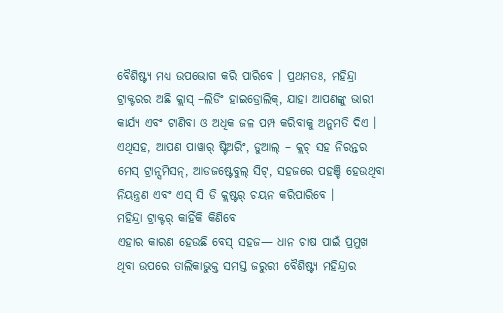ବୈଶିଷ୍ଟ୍ୟ ମଧ୍ୟ ଉପଭୋଗ କରି ପାରିବେ । ପ୍ରଥମତଃ, ମହିନ୍ଦ୍ରା ଟ୍ରାକ୍ଟରର ଅଛି କ୍ଲାସ୍ –ଲିଡିଂ ହାଇଡ୍ରୋଲିକ୍, ଯାହା ଆପଣଙ୍କୁ ଭାରୀ କାର୍ଯ୍ୟ ଏବଂ ଟାଣିବା ଓ ଅଧିକ ଜଳ ପମ୍ପ କରିବାକୁ ଅନୁମତି ଦିଏ । ଏଥିସହ, ଆପଣ ପାୱାର୍ ଷ୍ଟିଅରିଂ, ଡୁଆଲ୍ – କ୍ଲଚ୍ ସହ ନିରନ୍ତର ମେସ୍ ଟ୍ରାନ୍ସମିସନ୍, ଆଡଜଷ୍ଟେବୁଲ୍ ସିଟ୍, ସହଜରେ ପହଞ୍ଚି ହେଉଥିବା ନିୟନ୍ତ୍ରଣ ଏବଂ ଏସ୍ ସି ଡି କ୍ଲଷ୍ଟର୍ ଚୟନ କରିପାରିବେ ।
ମହିନ୍ଦ୍ରା ଟ୍ରାକ୍ଟର୍ କାହିଁକି କିଣିବେ
ଏହାର କାରଣ ହେଉଛି ବେସ୍ ସହଜ— ଧାନ ଚାଷ ପାଇଁ ପ୍ରମୁଖ ଥିବା ଉପରେ ତାଲିକାଭୁକ୍ତ ସମସ୍ତ ଜରୁରୀ ବୈଶିଷ୍ଟ୍ୟ ମହିନ୍ଦ୍ରାର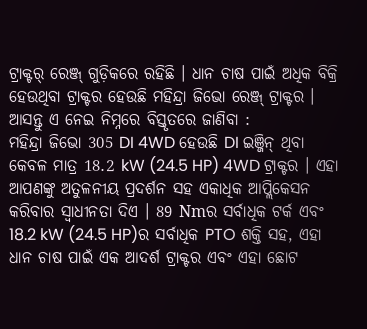ଟ୍ରାକ୍ଟର୍ ରେଞ୍ଜ୍ ଗୁଡ଼ିକରେ ରହିଛି । ଧାନ ଚାଷ ପାଇଁ ଅଧିକ ବିକ୍ରି ହେଉଥିବା ଟ୍ରାକ୍ଟର ହେଉଛି ମହିନ୍ଦ୍ରା ଜିଭୋ ରେଞ୍ଜ୍ ଟ୍ରାକ୍ଟର । ଆସନ୍ତୁ ଏ ନେଇ ନିମ୍ନରେ ବିସ୍ତୃତରେ ଜାଣିବା :
ମହିନ୍ଦ୍ରା ଜିଭୋ 305 DI 4WD ହେଉଛି DI ଇଞ୍ଜିନ୍ ଥିବା କେବଳ ମାତ୍ର 18.2 kW (24.5 HP) 4WD ଟ୍ରାକ୍ଟର । ଏହା ଆପଣଙ୍କୁ ଅତୁଳନୀୟ ପ୍ରଦର୍ଶନ ସହ ଏକାଧିକ ଆପ୍ଲିକେସନ କରିବାର ସ୍ବାଧୀନତା ଦିଏ । 89 Nmର ସର୍ବାଧିକ ଟର୍କ ଏବଂ 18.2 kW (24.5 HP)ର ସର୍ବାଧିକ PTO ଶକ୍ତି ସହ, ଏହା ଧାନ ଚାଷ ପାଇଁ ଏକ ଆଦର୍ଶ ଟ୍ରାକ୍ଟର ଏବଂ ଏହା ଛୋଟ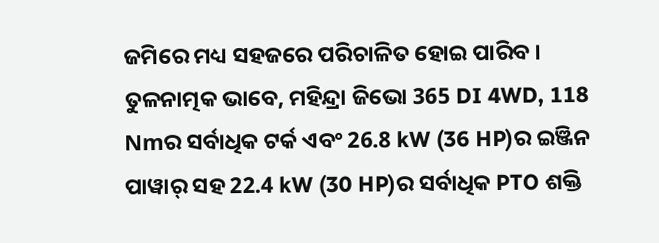ଜମିରେ ମଧ୍ୟ ସହଜରେ ପରିଚାଳିତ ହୋଇ ପାରିବ ।
ତୁଳନାତ୍ମକ ଭାବେ, ମହିନ୍ଦ୍ରା ଜିଭୋ 365 DI 4WD, 118 Nmର ସର୍ବାଧିକ ଟର୍କ ଏବଂ 26.8 kW (36 HP)ର ଇଞ୍ଜିନ ପାୱାର୍ ସହ 22.4 kW (30 HP)ର ସର୍ବାଧିକ PTO ଶକ୍ତି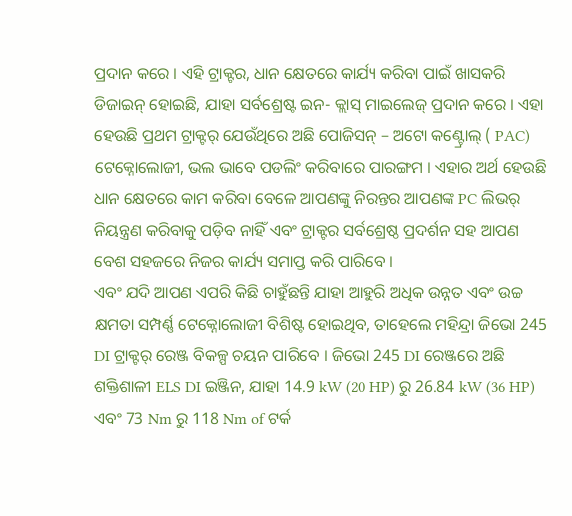ପ୍ରଦାନ କରେ । ଏହି ଟ୍ରାକ୍ଟର, ଧାନ କ୍ଷେତରେ କାର୍ଯ୍ୟ କରିବା ପାଇଁ ଖାସକରି ଡିଜାଇନ୍ ହୋଇଛି, ଯାହା ସର୍ବଶ୍ରେଷ୍ଟ ଇନ- କ୍ଲାସ୍ ମାଇଲେଜ୍ ପ୍ରଦାନ କରେ । ଏହା ହେଉଛି ପ୍ରଥମ ଟ୍ରାକ୍ଟର୍ ଯେଉଁଥିରେ ଅଛି ପୋଜିସନ୍ – ଅଟୋ କଣ୍ଟ୍ରୋଲ୍ ( PAC) ଟେକ୍ନୋଲୋଜୀ, ଭଲ ଭାବେ ପଡଲିଂ କରିବାରେ ପାରଙ୍ଗମ । ଏହାର ଅର୍ଥ ହେଉଛି ଧାନ କ୍ଷେତରେ କାମ କରିବା ବେଳେ ଆପଣଙ୍କୁ ନିରନ୍ତର ଆପଣଙ୍କ PC ଲିଭର୍ ନିୟନ୍ତ୍ରଣ କରିବାକୁ ପଡ଼ିବ ନାହିଁ ଏବଂ ଟ୍ରାକ୍ଟର ସର୍ବଶ୍ରେଷ୍ଠ ପ୍ରଦର୍ଶନ ସହ ଆପଣ ବେଶ ସହଜରେ ନିଜର କାର୍ଯ୍ୟ ସମାପ୍ତ କରି ପାରିବେ ।
ଏବଂ ଯଦି ଆପଣ ଏପରି କିଛି ଚାହୁଁଛନ୍ତି ଯାହା ଆହୁରି ଅଧିକ ଉନ୍ନତ ଏବଂ ଉଚ୍ଚ କ୍ଷମତା ସମ୍ପର୍ଣ୍ଣ ଟେକ୍ନୋଲୋଜୀ ବିଶିଷ୍ଟ ହୋଇଥିବ, ତାହେଲେ ମହିନ୍ଦ୍ରା ଜିଭୋ 245 DI ଟ୍ରାକ୍ଟର୍ ରେଞ୍ଜ ବିକଳ୍ପ ଚୟନ ପାରିବେ । ଜିଭୋ 245 DI ରେଞ୍ଜରେ ଅଛି ଶକ୍ତିଶାଳୀ ELS DI ଇଞ୍ଜିନ, ଯାହା 14.9 kW (20 HP) ରୁ 26.84 kW (36 HP) ଏବଂ 73 Nm ରୁ 118 Nm of ଟର୍କ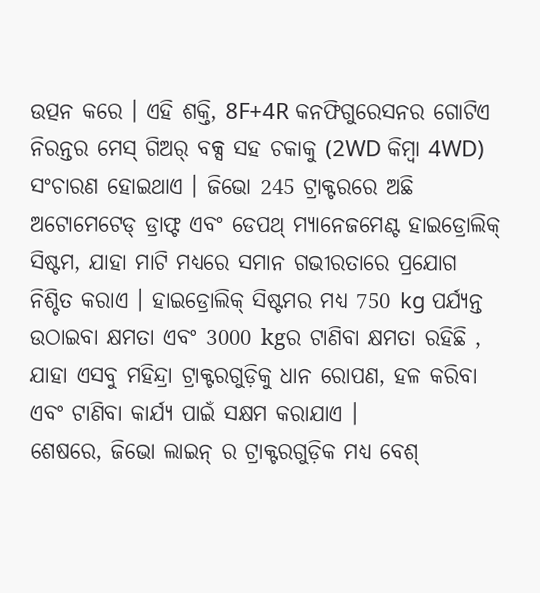ଉତ୍ପନ କରେ । ଏହି ଶକ୍ତି, 8F+4R କନଫିଗୁରେସନର ଗୋଟିଏ ନିରନ୍ତର ମେସ୍ ଗିଅର୍ ବକ୍ସ ସହ ଚକାକୁ (2WD କିମ୍ବା 4WD) ସଂଚାରଣ ହୋଇଥାଏ । ଜିଭୋ 245 ଟ୍ରାକ୍ଟରରେ ଅଛି ଅଟୋମେଟେଡ୍ ଡ୍ରାଫ୍ଟ ଏବଂ ଡେପଥ୍ ମ୍ୟାନେଜମେଣ୍ଟ ହାଇଡ୍ରୋଲିକ୍ ସିଷ୍ଟମ, ଯାହା ମାଟି ମଧ୍ୟରେ ସମାନ ଗଭୀରତାରେ ପ୍ରଯୋଗ ନିଶ୍ଚିତ କରାଏ । ହାଇଡ୍ରୋଲିକ୍ ସିଷ୍ଟମର ମଧ୍ୟ 750 kg ପର୍ଯ୍ୟନ୍ତ ଉଠାଇବା କ୍ଷମତା ଏବଂ 3000 kgର ଟାଣିବା କ୍ଷମତା ରହିଛି , ଯାହା ଏସବୁ ମହିନ୍ଦ୍ରା ଟ୍ରାକ୍ଟରଗୁଡ଼ିକୁ ଧାନ ରୋପଣ, ହଳ କରିବା ଏବଂ ଟାଣିବା କାର୍ଯ୍ୟ ପାଇଁ ସକ୍ଷମ କରାଯାଏ ।
ଶେଷରେ, ଜିଭୋ ଲାଇନ୍ ର ଟ୍ରାକ୍ଟରଗୁଡ଼ିକ ମଧ୍ୟ ବେଶ୍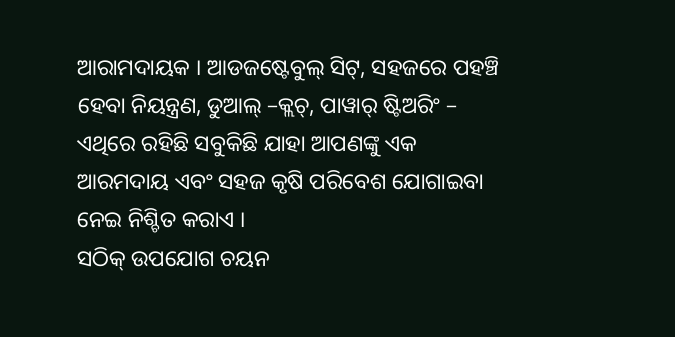ଆରାମଦାୟକ । ଆଡଜଷ୍ଟେବୁଲ୍ ସିଟ୍, ସହଜରେ ପହଞ୍ଚି ହେବା ନିୟନ୍ତ୍ରଣ, ଡୁଆଲ୍ –କ୍ଲଚ୍, ପାୱାର୍ ଷ୍ଟିଅରିଂ – ଏଥିରେ ରହିଛି ସବୁକିଛି ଯାହା ଆପଣଙ୍କୁ ଏକ ଆରମଦାୟ ଏବଂ ସହଜ କୃଷି ପରିବେଶ ଯୋଗାଇବା ନେଇ ନିଶ୍ଚିତ କରାଏ ।
ସଠିକ୍ ଉପଯୋଗ ଚୟନ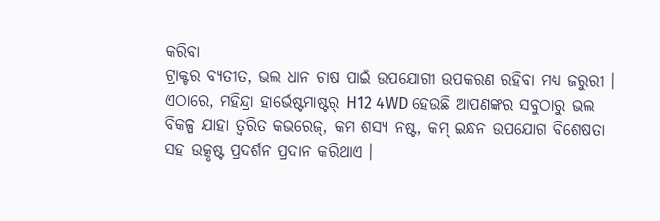କରିବା
ଟ୍ରାକ୍ଟର ବ୍ୟତୀତ, ଭଲ ଧାନ ଚାଷ ପାଇଁ ଉପଯୋଗୀ ଉପକରଣ ରହିବା ମଧ୍ୟ ଜରୁରୀ । ଏଠାରେ, ମହିନ୍ଦ୍ରା ହାର୍ଭେଷ୍ଟମାଷ୍ଟର୍ H12 4WD ହେଉଛି ଆପଣଙ୍କର ସବୁଠାରୁ ଭଲ ବିକଳ୍ପ ଯାହା ତ୍ବରିତ କଭରେଜ୍, କମ ଶସ୍ୟ ନଷ୍ଟ, କମ୍ ଇନ୍ଧନ ଉପଯୋଗ ବିଶେଷତା ସହ ଉତ୍କୃଷ୍ଟ ପ୍ରଦର୍ଶନ ପ୍ରଦାନ କରିଥାଏ ।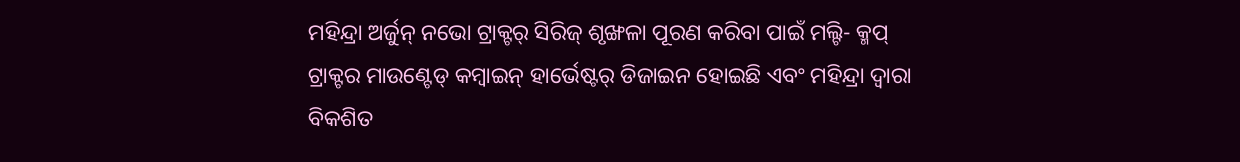ମହିନ୍ଦ୍ରା ଅର୍ଜୁନ୍ ନଭୋ ଟ୍ରାକ୍ଟର୍ ସିରିଜ୍ ଶୃଙ୍ଖଳା ପୂରଣ କରିବା ପାଇଁ ମଲ୍ଟି- କ୍ମପ୍ ଟ୍ରାକ୍ଟର ମାଉଣ୍ଟେଡ୍ କମ୍ବାଇନ୍ ହାର୍ଭେଷ୍ଟର୍ ଡିଜାଇନ ହୋଇଛି ଏବଂ ମହିନ୍ଦ୍ରା ଦ୍ବାରା ବିକଶିତ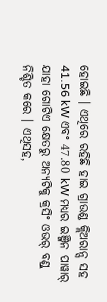ହୋଇଛି । ଏଥିରେ ରହିଛି ହାଇ ଗ୍ରାଉଣ୍ଡ କ୍ଲିଅରାନ୍ସ ସହ 41.56 kW ଏବଂ 47.80 kW ମଧ୍ୟର ଇଞ୍ଜିନ ପାୱାର୍ ଯାହା ଗୋଟିଏ କ୍ଷେତରୁ ଅନ୍ୟଟିକୁ କ୍ରସିଂ ଓଭର୍ ବଣ୍ଡ୍ ନିଶ୍ଚିତ କରେ । ଏଥିସହ,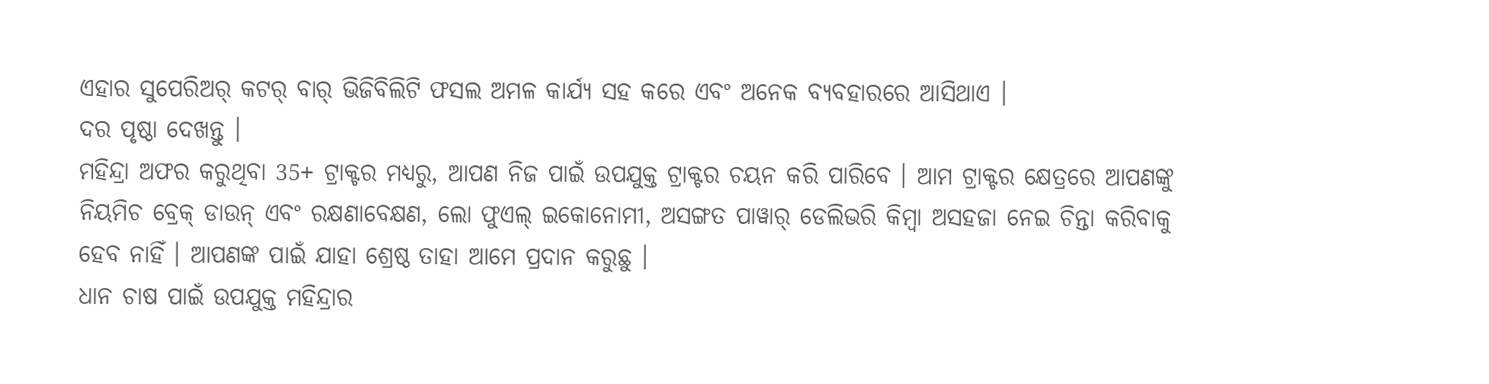ଏହାର ସୁପେରିଅର୍ କଟର୍ ବାର୍ ଭିଜିବିଲିଟି ଫସଲ ଅମଳ କାର୍ଯ୍ୟ ସହ କରେ ଏବଂ ଅନେକ ବ୍ୟବହାରରେ ଆସିଥାଏ ।
ଦର ପୃଷ୍ଠା ଦେଖନ୍ତୁ ।
ମହିନ୍ଦ୍ରା ଅଫର କରୁଥିବା 35+ ଟ୍ରାକ୍ଟର ମଧ୍ୟରୁ, ଆପଣ ନିଜ ପାଇଁ ଉପଯୁକ୍ତ ଟ୍ରାକ୍ଟର ଚୟନ କରି ପାରିବେ । ଆମ ଟ୍ରାକ୍ଟର କ୍ଷେତ୍ରରେ ଆପଣଙ୍କୁ ନିୟମିଚ ବ୍ରେକ୍ ଡାଉନ୍ ଏବଂ ରକ୍ଷଣାବେକ୍ଷଣ, ଲୋ ଫୁଏଲ୍ ଇକୋନୋମୀ, ଅସଙ୍ଗତ ପାୱାର୍ ଡେଲିଭରି କିମ୍ବା ଅସହଜା ନେଇ ଚିନ୍ତା କରିବାକୁ ହେବ ନାହିଁ । ଆପଣଙ୍କ ପାଇଁ ଯାହା ଶ୍ରେଷ୍ଠ ତାହା ଆମେ ପ୍ରଦାନ କରୁଛୁ ।
ଧାନ ଚାଷ ପାଇଁ ଉପଯୁକ୍ତ ମହିନ୍ଦ୍ରାର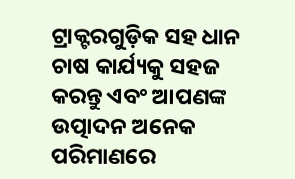ଟ୍ରାକ୍ଟରଗୁଡ଼ିକ ସହ ଧାନ ଚାଷ କାର୍ଯ୍ୟକୁ ସହଜ କରନ୍ତୁ ଏବଂ ଆପଣଙ୍କ ଉତ୍ପାଦନ ଅନେକ ପରିମାଣରେ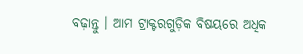ବଢ଼ାନ୍ତୁ । ଆମ ଟ୍ରାକ୍ଟରଗୁଡ଼ିକ ବିଷୟରେ ଅଧିକ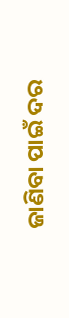ଜାଣିବା ପାଇଁ ଦର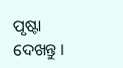ପୃଷ୍ଟା ଦେଖନ୍ତୁ ।